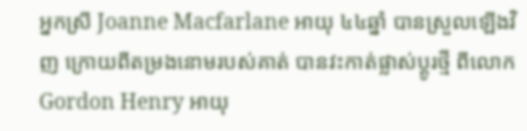អ្នកស្រី Joanne Macfarlane អាយុ ៤៤ឆ្នាំ បានស្រួលឡើងវិញ ក្រោយពីតម្រងនោមរបស់គាត់ បានវះកាត់ផ្លាស់ប្ដូរថ្មី ពីលោក Gordon Henry អាយុ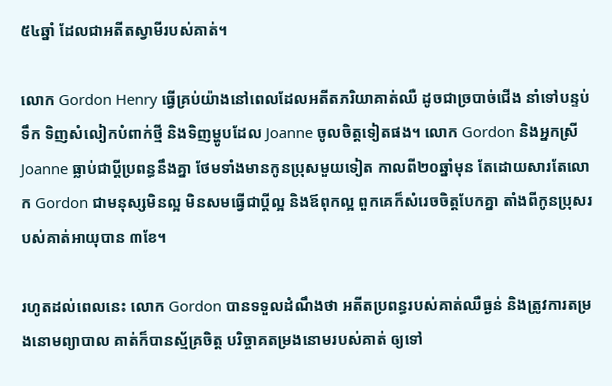៥៤ឆ្នាំ ដែលជាអតីតស្វាមីរបស់គាត់។

លោក Gordon Henry ធ្វើគ្រប់យ៉ាងនៅពេលដែលអតីតភរិយាគាត់ឈឺ ដូចជាច្របាច់ជើង នាំទៅបន្ទប់ទឹក ទិញសំលៀកបំពាក់ថ្មី និងទិញម្ហូបដែល Joanne ចូលចិត្តទៀតផង។ លោក Gordon និងអ្នកស្រី Joanne ធ្លាប់ជាប្ដីប្រពន្ធនឹងគ្នា ថែមទាំងមានកូនប្រុសមួយទៀត កាលពី២០ឆ្នាំមុន តែដោយសារតែលោក Gordon ជាមនុស្សមិនល្អ មិនសមធ្វើជាប្ដីល្អ និងឪពុកល្អ ពួកគេក៏សំរេចចិត្តបែកគ្នា តាំងពីកូនប្រុសរបស់គាត់អាយុបាន ៣ខែ។

រហូតដល់ពេលនេះ លោក Gordon បានទទួលដំណឹងថា អតីតប្រពន្ធរបស់គាត់ឈឺធ្ងន់ និងត្រូវការតម្រងនោមព្យាបាល គាត់ក៏បានស្ម័គ្រចិត្ត បរិច្ចាគតម្រងនោមរបស់គាត់ ឲ្យទៅ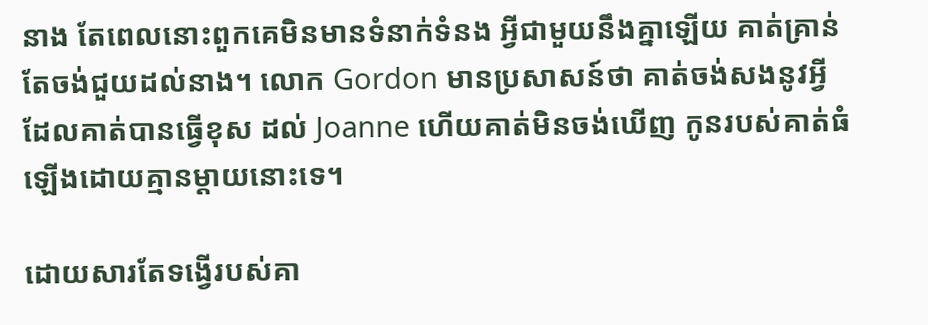នាង តែពេលនោះពួកគេមិនមានទំនាក់ទំនង អ្វីជាមួយនឹងគ្នាឡើយ គាត់គ្រាន់តែចង់ជួយដល់នាង។ លោក Gordon មានប្រសាសន៍ថា គាត់ចង់សងនូវអ្វីដែលគាត់បានធ្វើខុស ដល់ Joanne ហើយគាត់មិនចង់ឃើញ កូនរបស់គាត់ធំឡើងដោយគ្មានម្ដាយនោះទេ។

ដោយសារតែទង្វើរបស់គា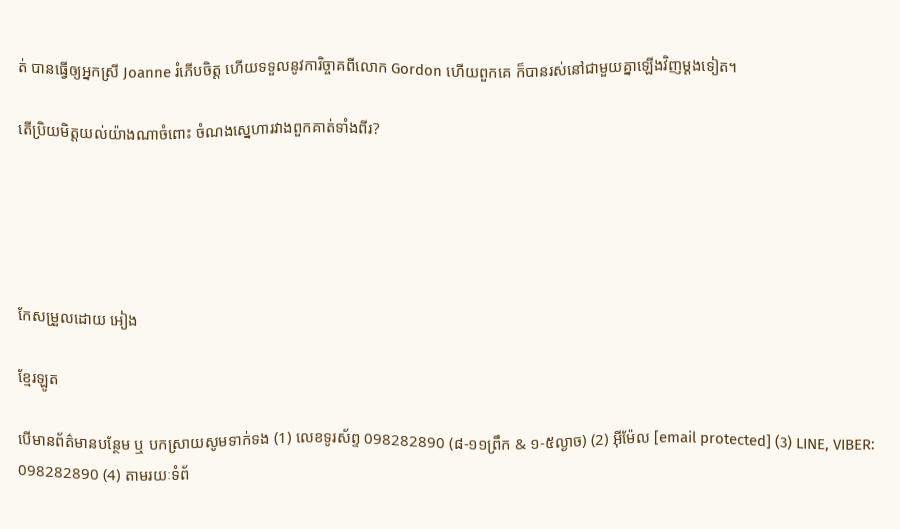ត់ បានធ្វើឲ្យអ្នកស្រី Joanne រំភើបចិត្ត ហើយទទួលនូវការិច្ចាគពីលោក Gordon ហើយពួកគេ ក៏បានរស់នៅជាមួយគ្នាឡើងវិញម្ដងទៀត។

តើប្រិយមិត្តយល់យ៉ាងណាចំពោះ ចំណងស្នេហារវាងពួកគាត់ទាំងពីរ?





កែសម្រួលដោយ អៀង

ខ្មែរឡូត

បើមានព័ត៌មានបន្ថែម ឬ បកស្រាយសូមទាក់ទង (1) លេខទូរស័ព្ទ 098282890 (៨-១១ព្រឹក & ១-៥ល្ងាច) (2) អ៊ីម៉ែល [email protected] (3) LINE, VIBER: 098282890 (4) តាមរយៈទំព័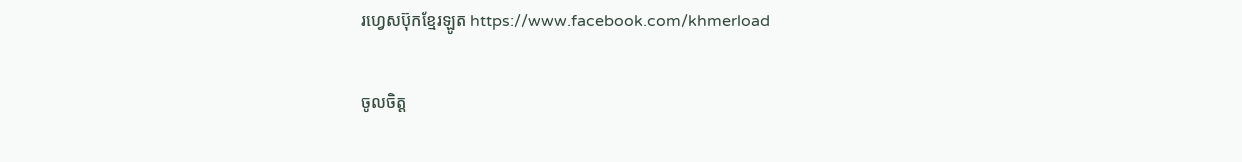រហ្វេសប៊ុកខ្មែរឡូត https://www.facebook.com/khmerload

ចូលចិត្ត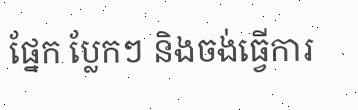ផ្នែក ប្លែកៗ និងចង់ធ្វើការ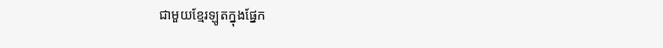ជាមួយខ្មែរឡូតក្នុងផ្នែក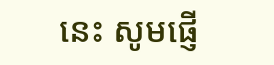នេះ សូមផ្ញើ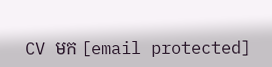CV មក [email protected]